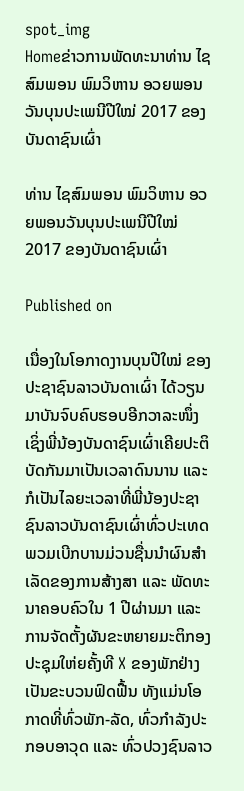spot_img
Homeຂ່າວການພັດທະນາທ່ານ ໄຊສົມພອນ ພົມວິຫານ ອວຍພອນວັນບຸນປະເພນີປີໃໝ່ 2017 ຂອງບັນດາຊົນເຜົ່າ

ທ່ານ ໄຊສົມພອນ ພົມວິຫານ ອວຍພອນວັນບຸນປະເພນີປີໃໝ່ 2017 ຂອງບັນດາຊົນເຜົ່າ

Published on

ເນື່ອງໃນໂອກາດງານບຸນປີໃໝ່ ຂອງປະຊາຊົນລາວບັນດາເຜົ່າ ໄດ້ວຽນມາບັນຈົບຄົບຮອບອີກວາລະໜຶ່ງ ເຊິ່ງພີ່ນ້ອງບັນດາຊົນເຜົ່າເຄີຍປະຕິບັດກັນມາເປັນເວລາດົນນານ ແລະ ກໍເປັນໄລຍະເວລາທີ່ພີ່ນ້ອງປະຊາຊົນລາວບັນດາຊົນເຜົ່າທົ່ວປະເທດ ພວມເບີກບານມ່ວນຊື່ນນຳຜົນສຳເລັດຂອງການສ້າງສາ ແລະ ພັດທະນາຄອບຄົວໃນ 1 ປີຜ່ານມາ ແລະ ການຈັດຕັ້ງຜັນຂະຫຍາຍມະຕິກອງປະຊຸມໃຫ່ຍຄັ້ງທີ X ຂອງພັກຢ່າງເປັນຂະບວນຟົດຟື້ນ ທັງແມ່ນໂອກາດທີ່ທົ່ວພັກ-ລັດ, ທົ່ວກຳລັງປະກອບອາວຸດ ແລະ ທົ່ວປວງຊົນລາວ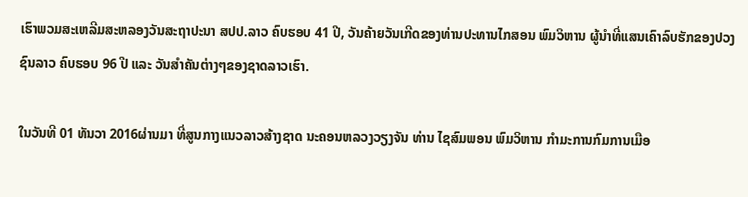ເຮົາພວມສະເຫລີມສະຫລອງວັນສະຖາປະນາ ສປປ.ລາວ ຄົບຮອບ 41 ປີ, ວັນຄ້າຍວັນເກີດຂອງທ່ານປະທານໄກສອນ ພົມວິຫານ ຜູ້ນຳທີ່ແສນເຄົາລົບຮັກຂອງປວງຊົນລາວ ຄົບຮອບ 96 ປີ ແລະ ວັນສຳຄັນຕ່າງໆຂອງຊາດລາວເຮົາ.

ໃນວັນທີ 01 ທັນວາ 2016ຜ່ານມາ ທີ່ສູນກາງແນວລາວສ້າງຊາດ ນະຄອນຫລວງວຽງຈັນ ທ່ານ ໄຊສົມພອນ ພົມວິຫານ ກໍາມະການກົມການເມືອ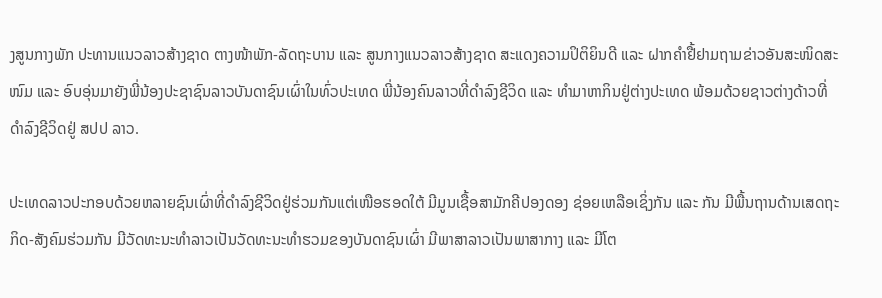ງສູນກາງພັກ ປະທານແນວລາວສ້າງຊາດ ຕາງໜ້າພັກ-ລັດຖະບານ ແລະ ສູນກາງແນວລາວສ້າງຊາດ ສະແດງຄວາມປິຕິຍິນດີ ແລະ ຝາກຄຳຢື້ຢາມຖາມຂ່າວອັນສະໜິດສະໜົມ ແລະ ອົບອຸ່ນມາຍັງພີ່ນ້ອງປະຊາຊົນລາວບັນດາຊົນເຜົ່າໃນທົ່ວປະເທດ ພີ່ນ້ອງຄົນລາວທີ່ດຳລົງຊີວິດ ແລະ ທຳມາຫາກິນຢູ່ຕ່າງປະເທດ ພ້ອມດ້ວຍຊາວຕ່າງດ້າວທີ່ດຳລົງຊີວິດຢູ່ ສປປ ລາວ.

ປະເທດລາວປະກອບດ້ວຍຫລາຍຊົນເຜົ່າທີ່ດຳລົງຊີວິດຢູ່ຮ່ວມກັນແຕ່ເໜືອຮອດໃຕ້ ມີມູນເຊື້ອສາມັກຄີປອງດອງ ຊ່ອຍເຫລືອເຊິ່ງກັນ ແລະ ກັນ ມີພື້ນຖານດ້ານເສດຖະກິດ-ສັງຄົມຮ່ວມກັນ ມີວັດທະນະທຳລາວເປັນວັດທະນະທຳຮວມຂອງບັນດາຊົນເຜົ່າ ມີພາສາລາວເປັນພາສາກາງ ແລະ ມີໂຕ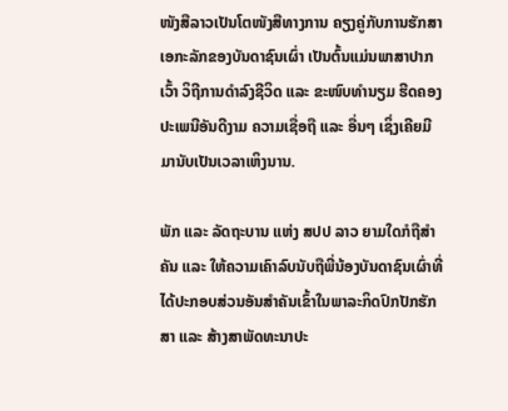ໜັງສືລາວເປັນໂຕໜັງສືທາງການ ຄຽງຄູ່ກັບການຮັກສາເອກະລັກຂອງບັນດາຊົນເຜົ່າ ເປັນຕົ້ນແມ່ນພາສາປາກເວົ້າ ວິຖີການດຳລົງຊີວິດ ແລະ ຂະໜົບທຳນຽມ ຮີດຄອງປະເພນີອັນດີງາມ ຄວາມເຊື່ອຖື ແລະ ອື່ນໆ ເຊິ່ງເຄີຍມີມານັບເປັນເວລາເຫິງນານ.

ພັກ ແລະ ລັດຖະບານ ແຫ່ງ ສປປ ລາວ ຍາມໃດກໍຖືສຳຄັນ ແລະ ໃຫ້ຄວາມເຄົາລົບນັບຖືພີ່ນ້ອງບັນດາຊົນເຜົ່າທີ່ໄດ້ປະກອບສ່ວນອັນສຳຄັນເຂົ້າໃນພາລະກິດປົກປັກຮັກສາ ແລະ ສ້າງສາພັດທະນາປະ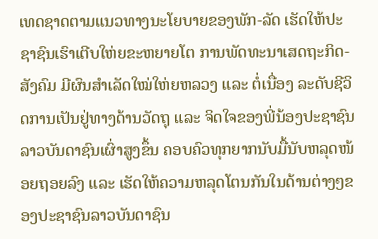ເທດຊາດຕາມແນວທາງນະໂຍບາຍຂອງພັກ-ລັດ ເຮັດໃຫ້ປະຊາຊົນເຮົາເຕີບໃຫ່ຍຂະຫຍາຍໂຕ ການພັດທະນາເສດຖະກິດ-ສັງຄົມ ມີຜົນສຳເລັດໃໝ່ໃຫ່ຍຫລວງ ແລະ ຕໍ່ເນື່ອງ ລະດັບຊີວິດການເປັນຢູ່ທາງດ້ານວັດຖຸ ແລະ ຈິດໃຈຂອງພີ່ນ້ອງປະຊາຊົນລາວບັນດາຊົນເຜົ່າສູງຂຶ້ນ ຄອບຄົວທຸກຍາກນັບມື້ນັບຫລຸດໜ້ອຍຖອຍລົງ ແລະ ເຮັດໃຫ້ຄວາມຫລຸດໂຕນກັນໃນດ້ານຕ່າງໆຂອງປະຊາຊົນລາວບັນດາຊົນ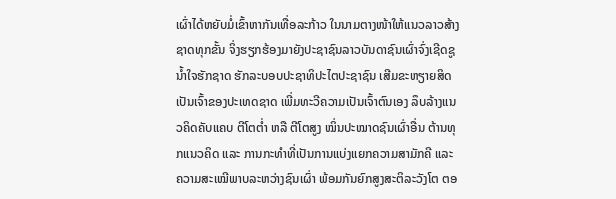ເຜົ່າໄດ້ຫຍັບມໍ່ເຂົ້າຫາກັນເທື່ອລະກ້າວ ໃນນາມຕາງໜ້າໃຫ້ແນວລາວສ້າງຊາດທຸກຂັ້ນ ຈິ່ງຮຽກຮ້ອງມາຍັງປະຊາຊົນລາວບັນດາຊົນເຜົ່າຈົ່ງເຊີດຊູນ້ຳໃຈຮັກຊາດ ຮັກລະບອບປະຊາທິປະໄຕປະຊາຊົນ ເສີມຂະຫຽາຍສິດເປັນເຈົ້າຂອງປະເທດຊາດ ເພີ່ມທະວີຄວາມເປັນເຈົ້າຕົນເອງ ລຶບລ້າງແນວຄິດຄັບແຄບ ຕີໂຕຕ່ຳ ຫລື ຕີໂຕສູງ ໝິ່ນປະໝາດຊົນເຜົ່າອື່ນ ຕ້ານທຸກແນວຄິດ ແລະ ການກະທຳທີ່ເປັນການແບ່ງແຍກຄວາມສາມັກຄີ ແລະ ຄວາມສະເໝີພາບລະຫວ່າງຊົນເຜົ່າ ພ້ອມກັນຍົກສູງສະຕິລະວັງໂຕ ຕອ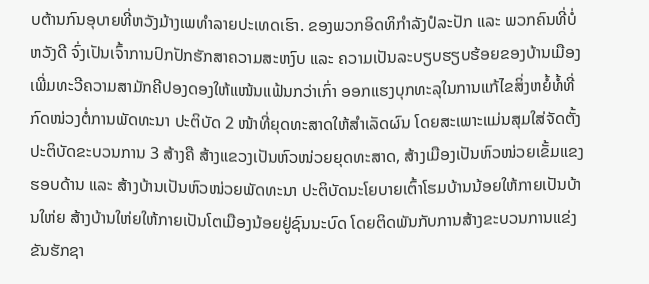ບຕ້ານກົນອຸບາຍທີ່ຫວັງມ້າງເພທຳລາຍປະເທດເຮົາ. ຂອງພວກອິດທິກຳລັງປໍລະປັກ ແລະ ພວກຄົນທີ່ບໍ່ຫວັງດີ ຈົ່ງເປັນເຈົ້າການປົກປັກຮັກສາຄວາມສະຫງົບ ແລະ ຄວາມເປັນລະບຽບຮຽບຮ້ອຍຂອງບ້ານເມືອງ ເພີ່ມທະວີຄວາມສາມັກຄີປອງດອງໃຫ້ແໜ້ນແຟ້ນກວ່າເກົ່າ ອອກແຮງບຸກທະລຸໃນການແກ້ໄຂສິ່ງຫຍໍ້ທໍ້ທີ່ກົດໜ່ວງຕໍ່ການພັດທະນາ ປະຕິບັດ 2 ໜ້າທີ່ຍຸດທະສາດໃຫ້ສຳເລັດຜົນ ໂດຍສະເພາະແມ່ນສຸມໃສ່ຈັດຕັ້ງປະຕິບັດຂະບວນການ 3 ສ້າງຄື ສ້າງແຂວງເປັນຫົວໜ່ວຍຍຸດທະສາດ, ສ້າງເມືອງເປັນຫົວໜ່ວຍເຂັ້ມແຂງຮອບດ້ານ ແລະ ສ້າງບ້ານເປັນຫົວໜ່ວຍພັດທະນາ ປະຕິບັດນະໂຍບາຍເຕົ້າໂຮມບ້ານນ້ອຍໃຫ້ກາຍເປັນບ້ານໃຫ່ຍ ສ້າງບ້ານໃຫ່ຍໃຫ້ກາຍເປັນໂຕເມືອງນ້ອຍຢູ່ຊົນນະບົດ ໂດຍຕິດພັນກັບການສ້າງຂະບວນການແຂ່ງຂັນຮັກຊາ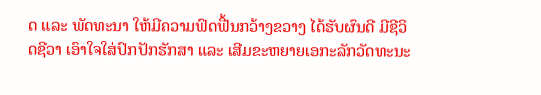ດ ແລະ ພັດທະນາ ໃຫ້ມີຄວາມຟົດຟື້ນກວ້າງຂວາງ ໄດ້ຮັບຜົນດີ ມີຊີວິດຊີວາ ເອົາໃຈໃສ່ປົກປັກຮັກສາ ແລະ ເສີມຂະຫຍາຍເອກະລັກວັດທະນະ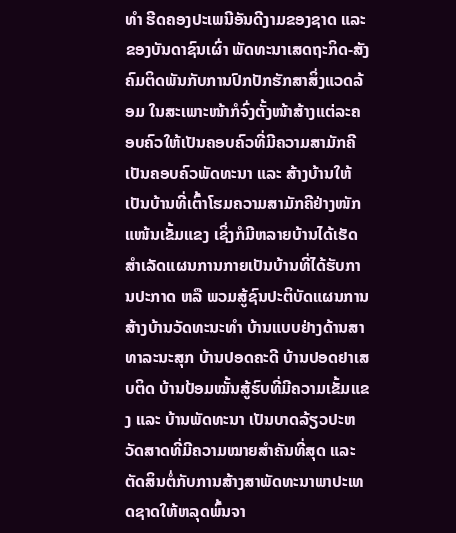ທໍາ ຮີດຄອງປະເພນີອັນດີງາມຂອງຊາດ ແລະ ຂອງບັນດາຊົນເຜົ່າ ພັດທະນາເສດຖະກິດ-ສັງຄົມຕິດພັນກັບການປົກປັກຮັກສາສິ່ງແວດລ້ອມ ໃນສະເພາະໜ້າກໍຈົ່ງຕັ້ງໜ້າສ້າງແຕ່ລະຄອບຄົວໃຫ້ເປັນຄອບຄົວທີ່ມີຄວາມສາມັກຄີ ເປັນຄອບຄົວພັດທະນາ ແລະ ສ້າງບ້ານໃຫ້ເປັນບ້ານທີ່ເຕົ້າໂຮມຄວາມສາມັກຄີຢ່າງໜັກແໜ້ນເຂັ້ມແຂງ ເຊິ່ງກໍມີຫລາຍບ້ານໄດ້ເຮັດສຳເລັດແຜນການກາຍເປັນບ້ານທີ່ໄດ້ຮັບການປະກາດ ຫລື ພວມສູ້ຊົນປະຕິບັດແຜນການສ້າງບ້ານວັດທະນະທຳ ບ້ານແບບຢ່າງດ້ານສາທາລະນະສຸກ ບ້ານປອດຄະດີ ບ້ານປອດຢາເສບຕິດ ບ້ານປ້ອມໝັ້ນສູ້ຮົບທີ່ມີຄວາມເຂັ້ມແຂງ ແລະ ບ້ານພັດທະນາ ເປັນບາດລ້ຽວປະຫວັດສາດທີ່ມີຄວາມໝາຍສໍາຄັນທີ່ສຸດ ແລະ ຕັດສິນຕໍ່ກັບການສ້າງສາພັດທະນາພາປະເທດຊາດໃຫ້ຫລຸດພົ້ນຈາ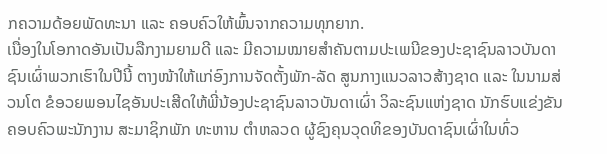ກຄວາມດ້ອຍພັດທະນາ ແລະ ຄອບຄົວໃຫ້ພົ້ນຈາກຄວາມທຸກຍາກ.
ເນື່ອງໃນໂອກາດອັນເປັນລືກງາມຍາມດີ ແລະ ມີຄວາມໝາຍສຳຄັນຕາມປະເພນີຂອງປະຊາຊົນລາວບັນດາຊົນເຜົ່າພວກເຮົາໃນປີນີ້ ຕາງໜ້າໃຫ້ແກ່ອົງການຈັດຕັ້ງພັກ-ລັດ ສູນກາງແນວລາວສ້າງຊາດ ແລະ ໃນນາມສ່ວນໂຕ ຂໍອວຍພອນໄຊອັນປະເສີດໃຫ້ພີ່ນ້ອງປະຊາຊົນລາວບັນດາເຜົ່າ ວິລະຊົນແຫ່ງຊາດ ນັກຮົບແຂ່ງຂັນ ຄອບຄົວພະນັກງານ ສະມາຊິກພັກ ທະຫານ ຕຳຫລວດ ຜູ້ຊົງຄຸນວຸດທິຂອງບັນດາຊົນເຜົ່າໃນທົ່ວ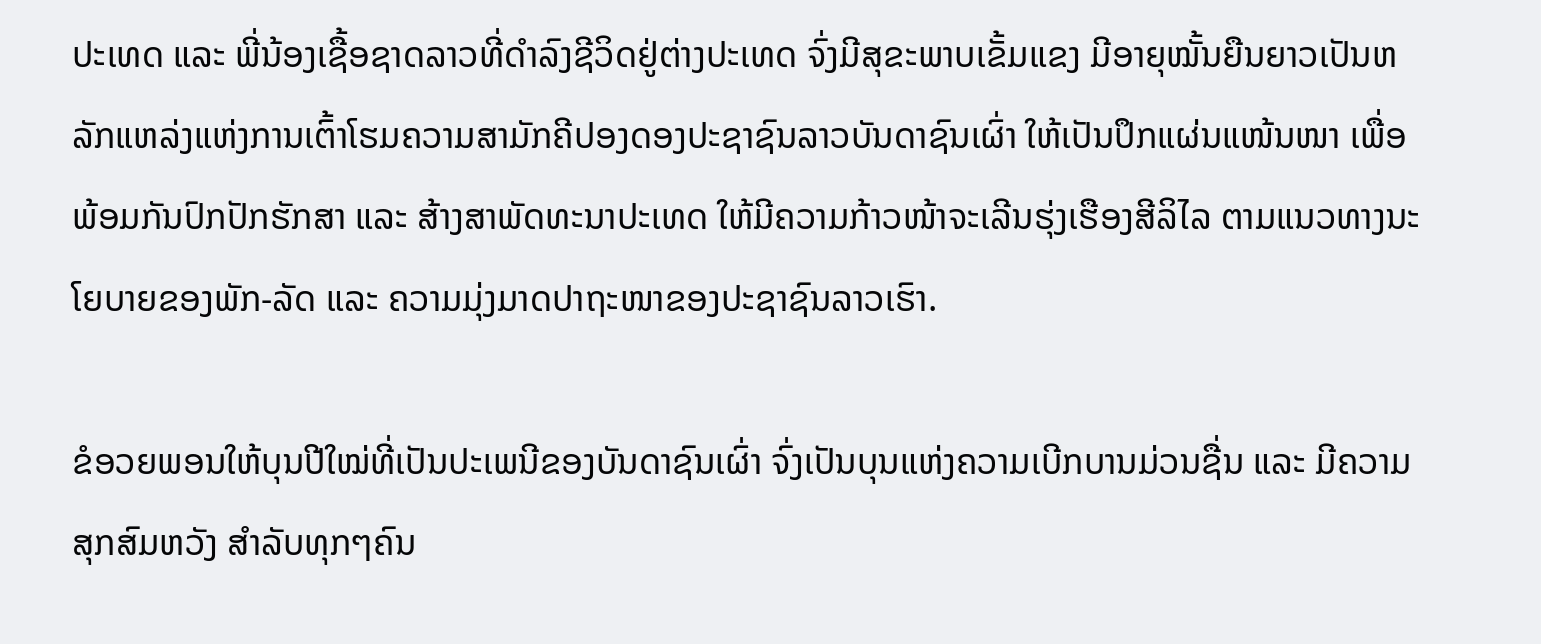ປະເທດ ແລະ ພີ່ນ້ອງເຊື້ອຊາດລາວທີ່ດຳລົງຊີວິດຢູ່ຕ່າງປະເທດ ຈົ່ງມີສຸຂະພາບເຂັ້ມແຂງ ມີອາຍຸໝັ້ນຍືນຍາວເປັນຫລັກແຫລ່ງແຫ່ງການເຕົ້າໂຮມຄວາມສາມັກຄີປອງດອງປະຊາຊົນລາວບັນດາຊົນເຜົ່າ ໃຫ້ເປັນປຶກແຜ່ນແໜ້ນໜາ ເພື່ອພ້ອມກັນປົກປັກຮັກສາ ແລະ ສ້າງສາພັດທະນາປະເທດ ໃຫ້ມີຄວາມກ້າວໜ້າຈະເລີນຮຸ່ງເຮືອງສີລິໄລ ຕາມແນວທາງນະໂຍບາຍຂອງພັກ-ລັດ ແລະ ຄວາມມຸ່ງມາດປາຖະໜາຂອງປະຊາຊົນລາວເຮົາ.

ຂໍອວຍພອນໃຫ້ບຸນປີໃໝ່ທີ່ເປັນປະເພນີຂອງບັນດາຊົນເຜົ່າ ຈົ່ງເປັນບຸນແຫ່ງຄວາມເບີກບານມ່ວນຊື່ນ ແລະ ມີຄວາມສຸກສົມຫວັງ ສຳລັບທຸກໆຄົນ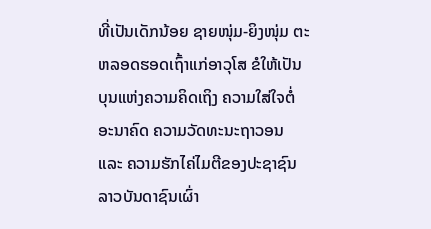ທີ່ເປັນເດັກນ້ອຍ ຊາຍໜຸ່ມ-ຍິງໜຸ່ມ ຕະຫລອດຮອດເຖົ້າແກ່ອາວຸໂສ ຂໍໃຫ້ເປັນບຸນແຫ່ງຄວາມຄິດເຖິງ ຄວາມໃສ່ໃຈຕໍ່ອະນາຄົດ ຄວາມວັດທະນະຖາວອນ ແລະ ຄວາມຮັກໄຄ່ໄມຕີຂອງປະຊາຊົນລາວບັນດາຊົນເຜົ່າ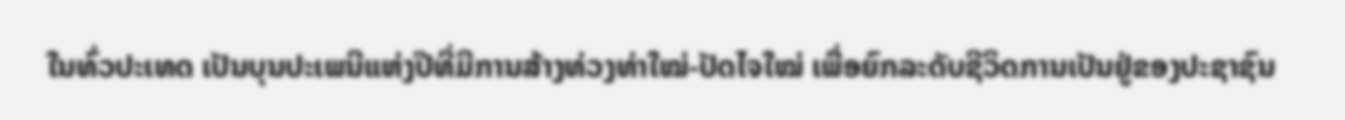ໃນທົ່ວປະເທດ ເປັນບຸນປະເພນີແຫ່ງປີທີ່ມີການສ້າງທ່ວງທ່າໃໝ່-ປັດໄຈໃໝ່ ເພື່ອຍົກລະດັບຊີວິດການເປັນຢູ່ຂອງປະຊາຊົນ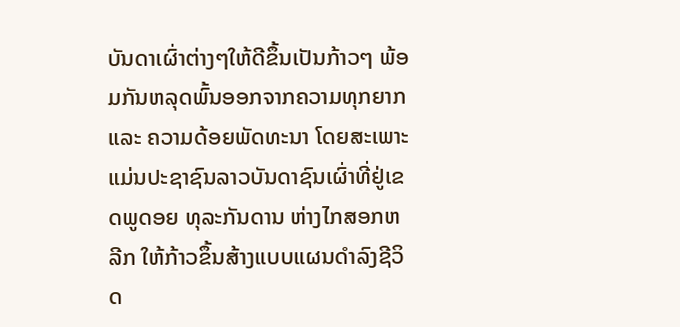ບັນດາເຜົ່າຕ່າງໆໃຫ້ດີຂຶ້ນເປັນກ້າວໆ ພ້ອມກັນຫລຸດພົ້ນອອກຈາກຄວາມທຸກຍາກ ແລະ ຄວາມດ້ອຍພັດທະນາ ໂດຍສະເພາະແມ່ນປະຊາຊົນລາວບັນດາຊົນເຜົ່າທີ່ຢູ່ເຂດພູດອຍ ທຸລະກັນດານ ຫ່າງໄກສອກຫລີກ ໃຫ້ກ້າວຂຶ້ນສ້າງແບບແຜນດຳລົງຊີວິດ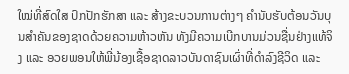ໃໝ່ທີ່ສົດໃສ ປົກປັກຮັກສາ ແລະ ສ້າງຂະບວນການຕ່າງໆ ຄໍານັບຮັບຕ້ອນວັນບຸນສຳຄັນຂອງຊາດດ້ວຍຄວາມຫ້າວຫັນ ທັງມີຄວາມເບີກບານມ່ວນຊື່ນຢ່າງແທ້ຈິງ ແລະ ອວຍພອນໃຫ້ພີ່ນ້ອງເຊື້ອຊາດລາວບັນດາຊົນເຜົ່າທີ່ດຳລົງຊີວິດ ແລະ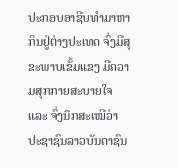ປະກອບອາຊີບທໍາມາຫາກິນຢູ່ຕ່າງປະເທດ ຈົ່ງມີສຸຂະພາບເຂັ້ມແຂງ ມີຄວາມສຸກກາຍສະບາຍໃຈ ແລະ ຈົ່ງນຶກສະເໝີວ່າ ປະຊາຊົນລາວບັນດາຊົນ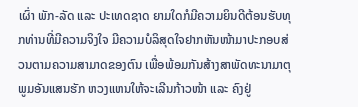ເຜົ່າ ພັກ-ລັດ ແລະ ປະເທດຊາດ ຍາມໃດກໍມີຄວາມຍິນດີຕ້ອນຮັບທຸກທ່ານທີ່ມີຄວາມຈິງໃຈ ມີຄວາມບໍລິສຸດໃຈຢາກຫັນໜ້າມາປະກອບສ່ວນຕາມຄວາມສາມາດຂອງຕົນ ເພື່ອພ້ອມກັນສ້າງສາພັດທະນາມາຕຸພູມອັນແສນຮັກ ຫວງແຫນໃຫ້ຈະເລີນກ້າວໜ້າ ແລະ ຄົງຢູ່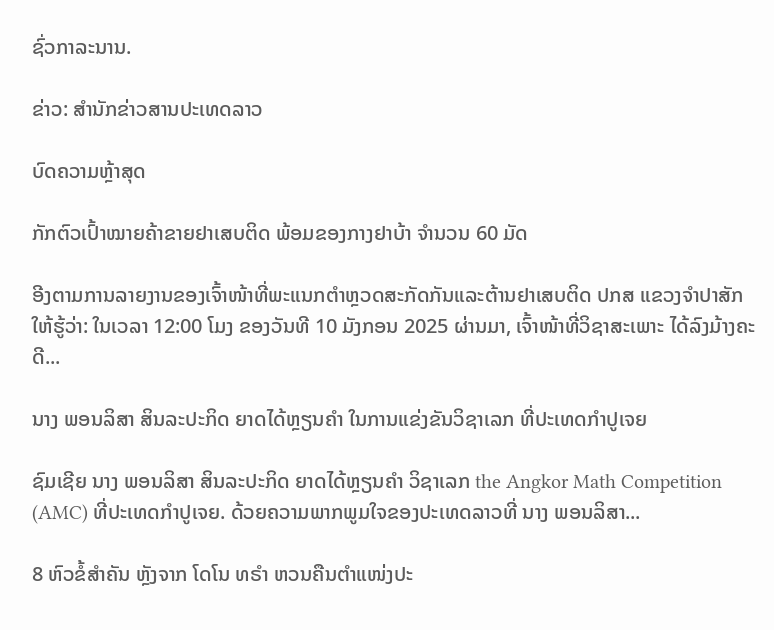ຊົ່ວກາລະນານ.

ຂ່າວ: ສຳນັກຂ່າວສານປະເທດລາວ

ບົດຄວາມຫຼ້າສຸດ

ກັກຕົວເປົ້າໝາຍຄ້າຂາຍຢາເສບຕິດ ພ້ອມຂອງກາງຢາບ້າ ຈຳນວນ 60 ມັດ

ອີງຕາມການລາຍງານຂອງເຈົ້າໜ້າທີ່ພະແນກຕຳຫຼວດສະກັດກັນແລະຕ້ານຢາເສບຕິດ ປກສ ແຂວງຈຳປາສັກ ໃຫ້ຮູ້ວ່າ: ໃນເວລາ 12:00 ໂມງ ຂອງວັນທີ 10 ມັງກອນ 2025 ຜ່ານມາ, ເຈົ້າໜ້າທີ່ວິຊາສະເພາະ ໄດ້ລົງມ້າງຄະດີ...

ນາງ ພອນລິສາ ສິນລະປະກິດ ຍາດໄດ້ຫຼຽນຄໍາ ໃນການແຂ່ງຂັນວິຊາເລກ ທີ່ປະເທດກໍາປູເຈຍ

ຊົມເຊີຍ ນາງ ພອນລິສາ ສິນລະປະກິດ ຍາດໄດ້ຫຼຽນຄໍາ ວິຊາເລກ the Angkor Math Competition (AMC) ທີ່ປະເທດກໍາປູເຈຍ. ດ້ວຍຄວາມພາກພູມໃຈຂອງປະເທດລາວທີ່ ນາງ ພອນລິສາ...

8 ຫົວຂໍ້ສຳຄັນ ຫຼັງຈາກ ໂດໂນ ທຣຳ ຫວນຄືນຕຳແໜ່ງປະ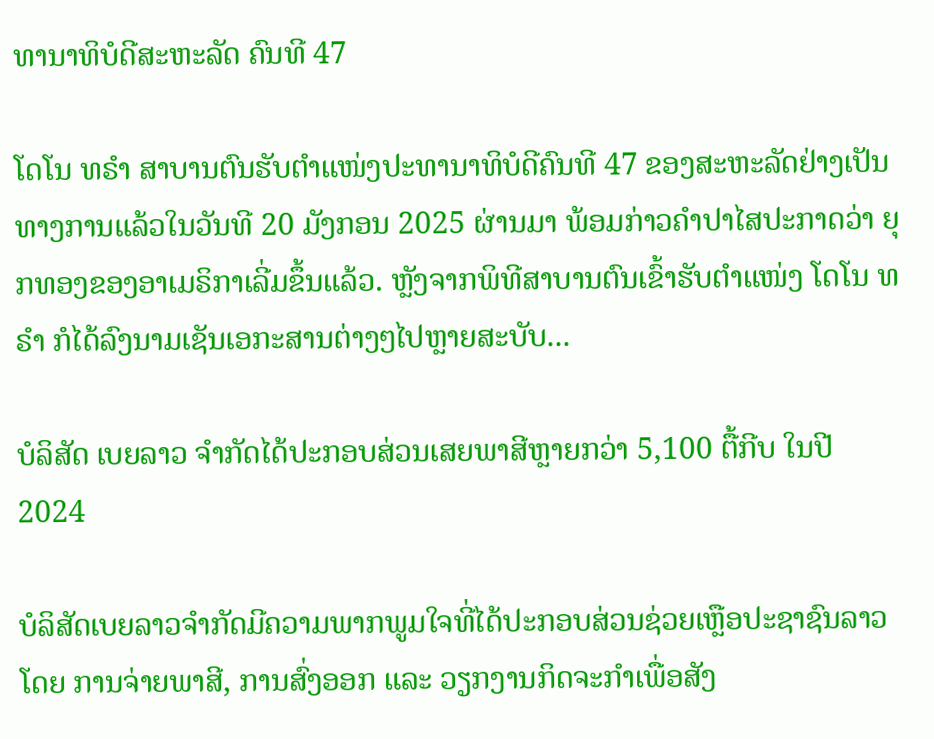ທານາທິບໍດີສະຫະລັດ ຄົນທີ 47

ໂດໂນ ທຣຳ ສາບານຕົນຮັບຕຳແໜ່ງປະທານາທິບໍດີຄົນທີ 47 ຂອງສະຫະລັດຢ່າງເປັນທາງການແລ້ວໃນວັນທີ 20 ມັງກອນ 2025 ຜ່ານມາ ພ້ອມກ່າວຄຳປາໄສປະກາດວ່າ ຍຸກທອງຂອງອາເມຣິກາເລີ່ມຂຶ້ນແລ້ວ. ຫຼັງຈາກພິທີສາບານຕົນເຂົ້າຮັບຕຳແໜ່ງ ໂດໂນ ທຣຳ ກໍໄດ້ລົງນາມເຊັນເອກະສານຕ່າງໆໄປຫຼາຍສະບັບ...

ບໍລິສັດ ເບຍລາວ ຈຳກັດໄດ້ປະກອບສ່ວນເສຍພາສີຫຼາຍກວ່າ 5,100 ຕື້ກີບ ໃນປີ 2024

ບໍລິສັດເບຍລາວຈຳກັດມີຄວາມພາກພູມໃຈທີ່ໄດ້ປະກອບສ່ວນຊ່ວຍເຫຼືອປະຊາຊົນລາວໂດຍ ການຈ່າຍພາສີ, ການສົ່ງອອກ ແລະ ວຽກງານກິດຈະກຳເພື່ອສັງ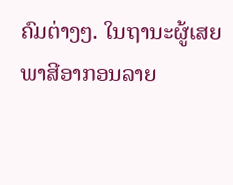ຄົມຕ່າງໆ. ໃນຖານະຜູ້ເສຍພາສີອາກອນລາຍ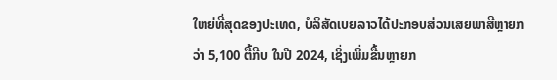ໃຫຍ່ທີ່ສຸດຂອງປະເທດ, ບໍລິສັດເບຍລາວໄດ້ປະກອບສ່ວນເສຍພາສີຫຼາຍກວ່າ 5,100 ຕື້ກີບ ໃນປີ 2024, ເຊິ່ງເພິ່ມຂື້ນຫຼາຍກ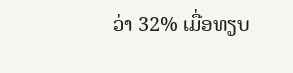ວ່າ 32% ເມື່ອທຽບ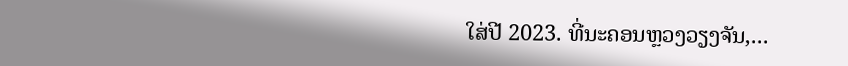ໃສ່ປີ 2023. ທີ່ນະຄອນຫຼວງວຽງຈັນ,...